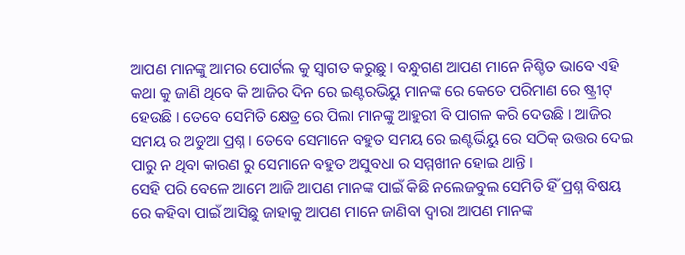ଆପଣ ମାନଙ୍କୁ ଆମର ପୋର୍ଟଲ କୁ ସ୍ୱାଗତ କରୁଛୁ । ବନ୍ଧୁଗଣ ଆପଣ ମାନେ ନିଶ୍ଚିତ ଭାବେ ଏହି କଥା କୁ ଜାଣି ଥିବେ କି ଆଜିର ଦିନ ରେ ଇଣ୍ଟରଭିୟୁ ମାନଙ୍କ ରେ କେତେ ପରିମାଣ ରେ ଷ୍ଟ୍ରୀଟ୍ ହେଉଛି । ତେବେ ସେମିତି କ୍ଷେତ୍ର ରେ ପିଲା ମାନଙ୍କୁ ଆହୁରୀ ବି ପାଗଳ କରି ଦେଉଛି । ଆଜିର ସମୟ ର ଅଡୁଆ ପ୍ରଶ୍ନ । ତେବେ ସେମାନେ ବହୁତ ସମୟ ରେ ଇଣ୍ଟର୍ଭିୟୁ ରେ ସଠିକ୍ ଉତ୍ତର ଦେଇ ପାରୁ ନ ଥିବା କାରଣ ରୁ ସେମାନେ ବହୁତ ଅସୁବଧା ର ସମ୍ମଖୀନ ହୋଇ ଥାନ୍ତି ।
ସେହି ପରି ବେଳେ ଆମେ ଆଜି ଆପଣ ମାନଙ୍କ ପାଇଁ କିଛି ନଲେଜବୁଲ ସେମିତି ହିଁ ପ୍ରଶ୍ନ ବିଷୟ ରେ କହିବା ପାଇଁ ଆସିଛୁ ଜାହାକୁ ଆପଣ ମାନେ ଜାଣିବା ଦ୍ୱାରା ଆପଣ ମାନଙ୍କ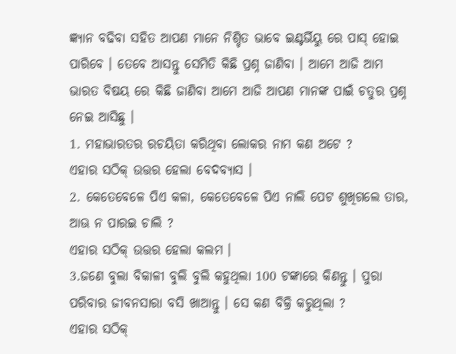ଜ୍ଞ୍ୟାନ ବଢିବା ସହିତ ଆପଣ ମାନେ ନିଶ୍ଚିତ ଭାବେ ଇଣ୍ଟର୍ଭିୟୁ ରେ ପାସ୍ ହୋଇ ପାରିବେ । ତେବେ ଆସନ୍ତୁ ସେମିତି କିଛି ପ୍ରଶ୍ନ ଜାଣିବା । ଆମେ ଆଜି ଆମ ଭାରତ ବିଷୟ ରେ କିଛି ଜାଣିବା ଆମେ ଆଜି ଆପଣ ମାନଙ୍କ ପାଇଁ ଚତୁର ପ୍ରଶ୍ନ ନେଇ ଆସିଛୁ ।
1. ମହାଭାରତର ରଚୟିତା କରିଥିବା ଲୋକର ନାମ କଣ ଅଟେ ?
ଏହାର ସଠିକ୍ ଉତ୍ତର ହେଲା ବେଦବ୍ୟାସ ।
2. କେତେବେଳେ ପିଏ କଳା, କେତେବେଳେ ପିଏ ନାଲି ପେଟ ଶୁଖିଗଲେ ତାର, ଆଊ ନ ପାରଇ ଚାଲି ?
ଏହାର ସଠିକ୍ ଉତ୍ତର ହେଲା କଲମ ।
3.ଜଣେ ବୁଲା ବିକାଳୀ ବୁଲି ବୁଲି କହୁଥିଲା 100 ଟଙ୍କାରେ କିଣନ୍ତୁ । ପୁରା ପରିବାର ଜୀବନସାରା ବସି ଖାଆନ୍ତୁ । ସେ କଣ ବିକ୍ରି କରୁଥିଲା ?
ଏହାର ସଠିକ୍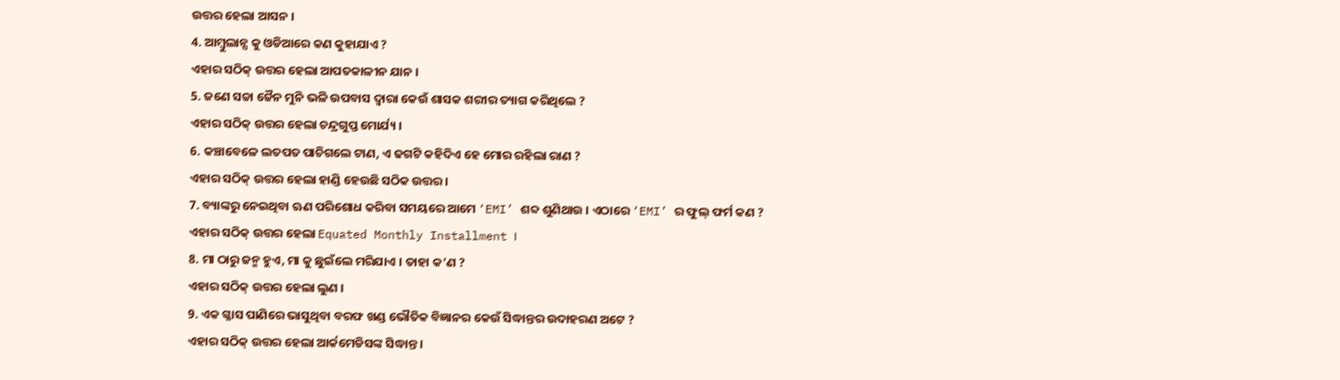ଉତ୍ତର ହେଲା ଆସନ ।
4. ଆମ୍ବୁଲାନ୍ସ କୁ ଓଡିଆରେ କଣ କୁହାଯାଏ ?
ଏହାର ସଠିକ୍ ଉତ୍ତର ହେଲା ଆପତକାଳୀନ ଯାନ ।
5. ଜଣେ ସଚ୍ଚା ଜୈନ ମୁନି ଭଳି ଉପବାସ ଦ୍ଵାରା କେଉଁ ଶାସକ ଶରୀର ତ୍ୟାଗ କରିଥିଲେ ?
ଏହାର ସଠିକ୍ ଉତ୍ତର ହେଲା ଚନ୍ଦ୍ରଗୁପ୍ତ ମୋର୍ଯ୍ୟ ।
6. କଞ୍ଚାବେଳେ ଲତପତ ପାଚିଗଲେ ଟାଣ, ଏ ଢଗଟି କହିଦିଏ ହେ ମୋର ରହିଲା ରାଣ ?
ଏହାର ସଠିକ୍ ଉତ୍ତର ହେଲା ହାଣ୍ଡି ହେଉଛି ସଠିକ ଉତ୍ତର ।
7. ବ୍ୟାଙ୍କରୁ ନେଇଥିବା ଋଣ ପରିଶୋଧ କରିବା ସମୟରେ ଆମେ ‘EMI’ ଶବ୍ଦ ଶୁଣିଥାଉ । ଏଠାରେ ‘EMI’ ର ଫୁଲ୍ ଫର୍ମ କଣ ?
ଏହାର ସଠିକ୍ ଉତ୍ତର ହେଲା Equated Monthly Installment ।
8. ମା ଠାରୁ ଜନ୍ମ ହୁଏ, ମା କୁ ଛୁଇଁଲେ ମରିଯାଏ । ତାହା କ’ଣ ?
ଏହାର ସଠିକ୍ ଉତ୍ତର ହେଲା ଲୁଣ ।
9. ଏକ ଗ୍ଳାସ ପାଣିରେ ଭାସୁଥିବା ବରଫ ଖଣ୍ଡ ଭୌତିକ ବିଜ୍ଞାନର କେଉଁ ସିଦ୍ଧାନ୍ତର ଉଦାହରଣ ଅଟେ ?
ଏହାର ସଠିକ୍ ଉତ୍ତର ହେଲା ଆର୍କମେଡିସଙ୍କ ସିଦ୍ଧାନ୍ତ ।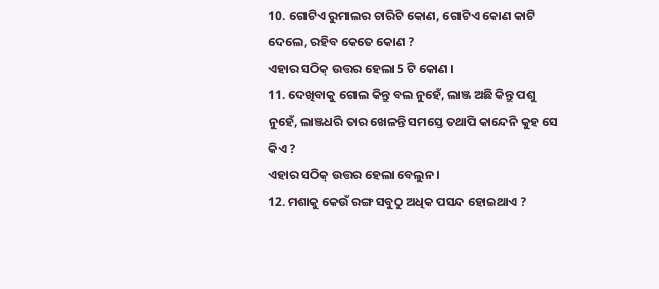10. ଗୋଟିଏ ରୁମାଲର ଚାରିଟି କୋଣ, ଗୋଟିଏ କୋଣ କାଟି ଦେଲେ, ରହିବ କେତେ କୋଣ ?
ଏହାର ସଠିକ୍ ଉତ୍ତର ହେଲା 5 ଟି କୋଣ ।
11. ଦେଖିବାକୁ ଗୋଲ କିନ୍ତୁ ବଲ ନୁହେଁ, ଲାଞ୍ଜ ଅଛି କିନ୍ତୁ ପଶୁ ନୁହେଁ, ଲାଞ୍ଜଧରି ତାର ଖେଳନ୍ତି ସମସ୍ତେ ତଥାପି କାନ୍ଦେନି କୁହ ସେ କିଏ ?
ଏହାର ସଠିକ୍ ଉତ୍ତର ହେଲା ବେଲୁନ ।
12. ମଶାକୁ କେଉଁ ରଙ୍ଗ ସବୁଠୁ ଅଧିକ ପସନ୍ଦ ହୋଇଥାଏ ?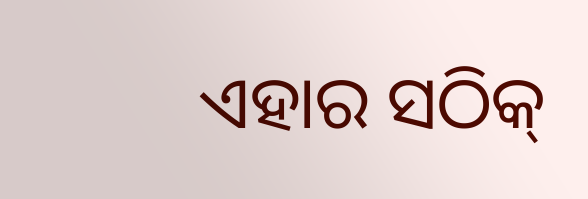ଏହାର ସଠିକ୍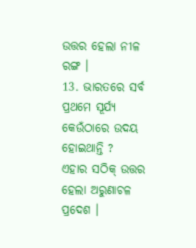ଉତ୍ତର ହେଲା ନୀଳ ରଙ୍ଗ ।
13. ଭାରତରେ ସର୍ବ ପ୍ରଥମେ ସୂର୍ଯ୍ୟ କେଉଁଠାରେ ଉଦୟ ହୋଇଥାନ୍ତି ?
ଏହାର ସଠିକ୍ ଉତ୍ତର ହେଲା ଅରୁଣାଚଳ ପ୍ରଦେଶ ।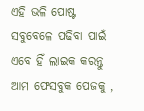ଏହି ଭଳି ପୋଷ୍ଟ ସବୁବେଳେ ପଢିବା ପାଇଁ ଏବେ ହିଁ ଲାଇକ କରନ୍ତୁ ଆମ ଫେସବୁକ ପେଜକୁ ,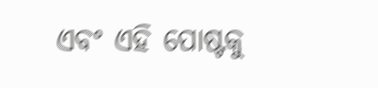ଏବଂ ଏହି ପୋଷ୍ଟକୁ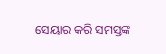ସେୟାର କରି ସମସ୍ତଙ୍କ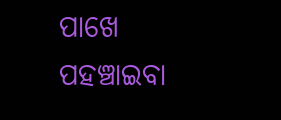ପାଖେ ପହଞ୍ଚାଇବା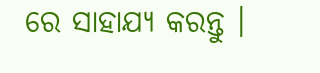ରେ ସାହାଯ୍ୟ କରନ୍ତୁ ।